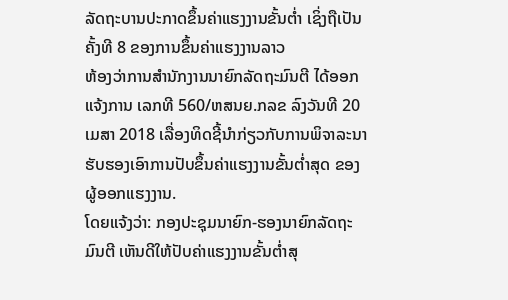ລັດຖະບານປະກາດຂຶ້ນຄ່າແຮງງານຂັ້ນຕ່ຳ ເຊິ່ງຖືເປັນຄັ້ງທີ 8 ຂອງການຂຶ້ນຄ່າແຮງງານລາວ
ຫ້ອງວ່າການສຳນັກງານນາຍົກລັດຖະມົນຕີ ໄດ້ອອກແຈ້ງການ ເລກທີ 560/ຫສນຍ.ກລຂ ລົງວັນທີ 20 ເມສາ 2018 ເລື່ອງທິດຊີ້ນຳກ່ຽວກັບການພິຈາລະນາຮັບຮອງເອົາການປັບຂຶ້ນຄ່າແຮງງານຂັ້ນຕ່ຳສຸດ ຂອງຜູ້ອອກແຮງງານ.
ໂດຍແຈ້ງວ່າ: ກອງປະຊຸມນາຍົກ-ຮອງນາຍົກລັດຖະມົນຕີ ເຫັນດີໃຫ້ປັບຄ່າແຮງງານຂັ້ນຕ່ຳສຸ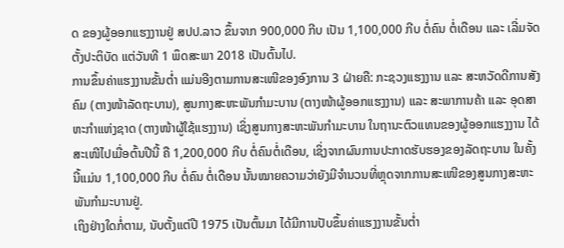ດ ຂອງຜູ້ອອກແຮງງານຢູ່ ສປປ.ລາວ ຂຶ້ນຈາກ 900,000 ກີບ ເປັນ 1,100,000 ກີບ ຕໍ່ຄົນ ຕໍ່ເດືອນ ແລະ ເລີ່ມຈັດຕັ້ງປະຕິບັດ ແຕ່ວັນທີ 1 ພຶດສະພາ 2018 ເປັນຕົ້ນໄປ.
ການຂຶ້ນຄ່າແຮງງານຂັ້ນຕ່ຳ ແມ່ນອີງຕາມການສະເໜີຂອງອົງການ 3 ຝ່າຍຄື: ກະຊວງແຮງງານ ແລະ ສະຫວັດດີການສັງຄົມ (ຕາງໜ້າລັດຖະບານ), ສູນກາງສະຫະພັນກຳມະບານ (ຕາງໜ້າຜູ້ອອກແຮງງານ) ແລະ ສະພາການຄ້າ ແລະ ອຸດສາຫະກຳແຫ່ງຊາດ (ຕາງໜ້າຜູ້ໃຊ້ແຮງງານ) ເຊິ່ງສູນກາງສະຫະພັນກຳມະບານ ໃນຖານະຕົວແທນຂອງຜູ້ອອກແຮງງານ ໄດ້ສະເໜີໄປເມື່ອຕົ້ນປີນີ້ ຄື 1,200,000 ກີບ ຕໍ່ຄົນຕໍ່ເດືອນ, ເຊິ່ງຈາກຜົນການປະກາດຮັບຮອງຂອງລັດຖະບານ ໃນຄັ້ງນີ້ແມ່ນ 1,100,000 ກີບ ຕໍ່ຄົນ ຕໍ່ເດືອນ ນັ້ນໝາຍຄວາມວ່າຍັງມີຈຳນວນທີ່ຫຼຸດຈາກການສະເໜີຂອງສູນກາງສະຫະພັນກຳມະບານຢູ່.
ເຖິງຢ່າງໃດກໍ່ຕາມ, ນັບຕັ້ງແຕ່ປີ 1975 ເປັນຕົ້ນມາ ໄດ້ມີການປັບຂຶ້ນຄ່າແຮງງານຂັ້ນຕ່ຳ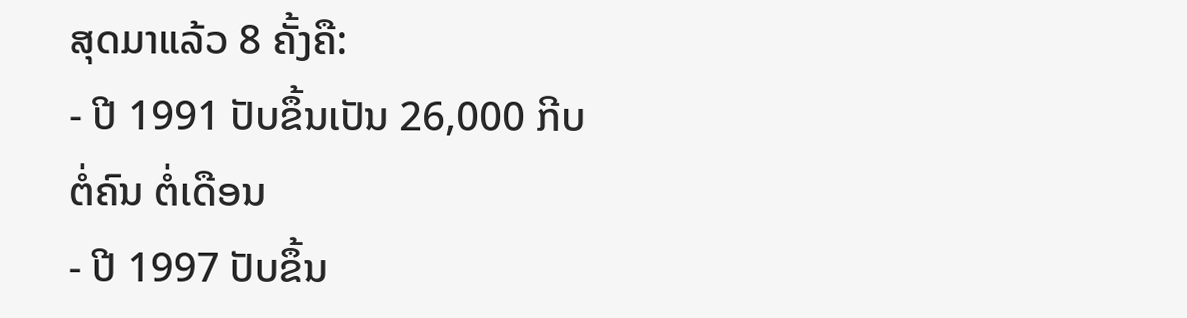ສຸດມາແລ້ວ 8 ຄັ້ງຄື:
- ປີ 1991 ປັບຂຶ້ນເປັນ 26,000 ກີບ ຕໍ່ຄົນ ຕໍ່ເດືອນ
- ປີ 1997 ປັບຂຶ້ນ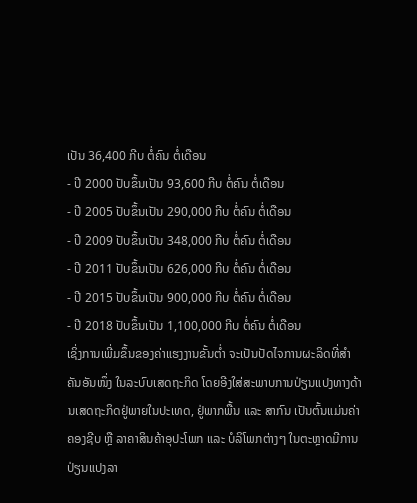ເປັນ 36,400 ກີບ ຕໍ່ຄົນ ຕໍ່ເດືອນ
- ປີ 2000 ປັບຂຶ້ນເປັນ 93,600 ກີບ ຕໍ່ຄົນ ຕໍ່ເດືອນ
- ປີ 2005 ປັບຂຶ້ນເປັນ 290,000 ກີບ ຕໍ່ຄົນ ຕໍ່ເດືອນ
- ປີ 2009 ປັບຂຶ້ນເປັນ 348,000 ກີບ ຕໍ່ຄົນ ຕໍ່ເດືອນ
- ປີ 2011 ປັບຂຶ້ນເປັນ 626,000 ກີບ ຕໍ່ຄົນ ຕໍ່ເດືອນ
- ປີ 2015 ປັບຂຶ້ນເປັນ 900,000 ກີບ ຕໍ່ຄົນ ຕໍ່ເດືອນ
- ປີ 2018 ປັບຂຶ້ນເປັນ 1,100,000 ກີບ ຕໍ່ຄົນ ຕໍ່ເດືອນ
ເຊິ່ງການເພີ່ມຂຶ້ນຂອງຄ່າແຮງງານຂັ້ນຕ່ຳ ຈະເປັນປັດໄຈການຜະລິດທີ່ສຳຄັນອັນໜຶ່ງ ໃນລະບົບເສດຖະກິດ ໂດຍອີງໃສ່ສະພາບການປ່ຽນແປງທາງດ້ານເສດຖະກິດຢູ່ພາຍໃນປະເທດ, ຢູ່ພາກພື້ນ ແລະ ສາກົນ ເປັນຕົ້ນແມ່ນຄ່າຄອງຊີບ ຫຼື ລາຄາສິນຄ້າອຸປະໂພກ ແລະ ບໍລິໂພກຕ່າງໆ ໃນຕະຫຼາດມີການປ່ຽນແປງລາ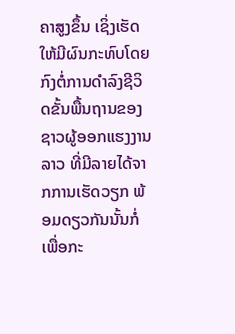ຄາສູງຂຶ້ນ ເຊິ່ງເຮັດໃຫ້ມີຜົນກະທົບໂດຍກົງຕໍ່ການດຳລົງຊີວິດຂັ້ນພື້ນຖານຂອງຊາວຜູ້ອອກແຮງງານລາວ ທີ່ມີລາຍໄດ້ຈາກການເຮັດວຽກ ພ້ອມດຽວກັນນັ້ນກໍ່ເພື່ອກະ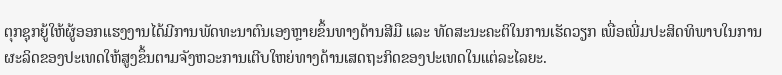ຕຸກຊຸກຍູ້ໃຫ້ຜູ້ອອກແຮງງານໄດ້ມີການພັດທະນາຕົນເອງຫຼາຍຂຶ້ນທາງດ້ານສີມື ແລະ ທັດສະນະຄະຕິໃນການເຮັດວຽກ ເພື່ອເພີ່ມປະສິດທິພາບໃນການຜະລິດຂອງປະເທດໃຫ້ສູງຂຶ້ນຕາມຈັງຫວະການເຕີບໃຫຍ່ທາງດ້ານເສດຖະກິດຂອງປະເທດໃນແຕ່ລະໄລຍະ.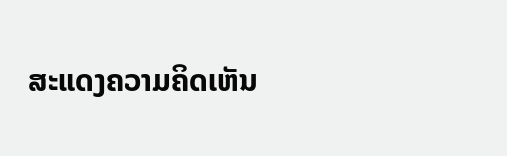ສະແດງຄວາມຄິດເຫັນ